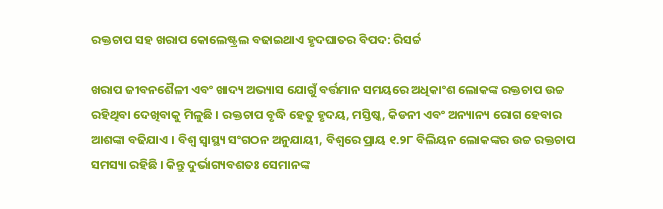ରକ୍ତଚାପ ସହ ଖରାପ କୋଲେଷ୍ଟ୍ରଲ ବଢାଇଥାଏ ହୃଦଘାତର ବିପଦ: ରିସର୍ଚ୍ଚ

ଖରାପ ଜୀବନଶୈଳୀ ଏବଂ ଖାଦ୍ୟ ଅଭ୍ୟାସ ଯୋଗୁଁ ବର୍ତ୍ତମାନ ସମୟରେ ଅଧିକାଂଶ ଲୋକଙ୍କ ରକ୍ତଚାପ ଉଚ୍ଚ ରହିଥିବା ଦେଖିବାକୁ ମିଳୁଛି । ରକ୍ତଚାପ ବୃଦ୍ଧି ହେତୁ ହୃଦୟ, ମସ୍ତିଷ୍କ, କିଡନୀ ଏବଂ ଅନ୍ୟାନ୍ୟ ରୋଗ ହେବାର ଆଶଙ୍କା ବଢିଯାଏ । ବିଶ୍ୱ ସ୍ୱାସ୍ଥ୍ୟ ସଂଗଠନ ଅନୁଯାୟୀ, ବିଶ୍ୱରେ ପ୍ରାୟ ୧.୨୮ ବିଲିୟନ ଲୋକଙ୍କର ଉଚ୍ଚ ରକ୍ତଚାପ ସମସ୍ୟା ରହିଛି । କିନ୍ତୁ ଦୁର୍ଭାଗ୍ୟବଶତଃ ସେମାନଙ୍କ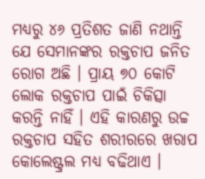ମଧ୍ୟରୁ ୪୬ ପ୍ରତିଶତ ଜାଣି ନଥାନ୍ତି ଯେ ସେମାନଙ୍କର ରକ୍ତଚାପ ଜନିତ ରୋଗ ଅଛି । ପ୍ରାୟ ୭୦ କୋଟି ଲୋକ ରକ୍ତଚାପ ପାଇଁ ଚିକିତ୍ସା କରନ୍ତି ନାହିଁ । ଏହି କାରଣରୁ ଉଚ୍ଚ ରକ୍ତଚାପ ସହିତ ଶରୀରରେ ଖରାପ କୋଲେଷ୍ଟ୍ରଲ ମଧ୍ୟ ବଢିଥାଏ ।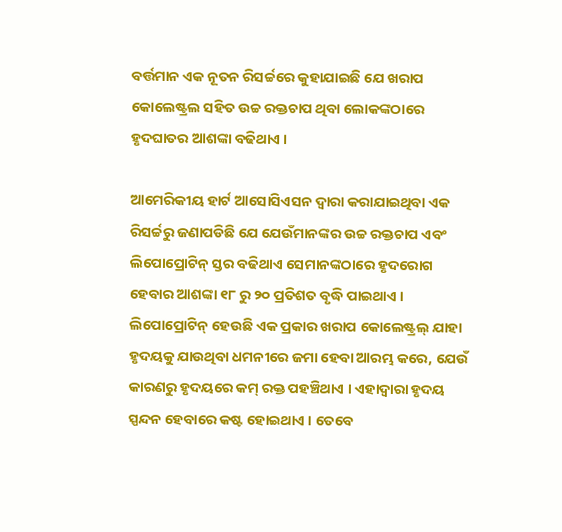ବର୍ତ୍ତମାନ ଏକ ନୂତନ ରିସର୍ଚ୍ଚରେ କୁହାଯାଇଛି ଯେ ଖରାପ କୋଲେଷ୍ଟ୍ରଲ ସହିତ ଉଚ୍ଚ ରକ୍ତଚାପ ଥିବା ଲୋକଙ୍କଠାରେ ହୃଦଘାତର ଆଶଙ୍କା ବଢିଥାଏ ।

ଆମେରିକୀୟ ହାର୍ଟ ଆସୋସିଏସନ ଦ୍ୱାରା କରାଯାଇଥିବା ଏକ ରିସର୍ଚ୍ଚରୁ ଜଣାପଡିଛି ଯେ ଯେଉଁମାନଙ୍କର ଉଚ୍ଚ ରକ୍ତଚାପ ଏବଂ ଲିପୋପ୍ରୋଟିନ୍ ସ୍ତର ବଢିଥାଏ ସେମାନଙ୍କଠାରେ ହୃଦରୋଗ ହେବାର ଆଶଙ୍କା ୧୮ ରୁ ୨୦ ପ୍ରତିଶତ ବୃଦ୍ଧି ପାଇଥାଏ । ଲିପୋପ୍ରୋଟିନ୍ ହେଉଛି ଏକ ପ୍ରକାର ଖରାପ କୋଲେଷ୍ଟ୍ରଲ୍ ଯାହା ହୃଦୟକୁ ଯାଉଥିବା ଧମନୀରେ ଜମା ହେବା ଆରମ୍ଭ କରେ, ଯେଉଁ କାରଣରୁ ହୃଦୟରେ କମ୍ ରକ୍ତ ପହଞ୍ଚିଥାଏ । ଏହାଦ୍ୱାରା ହୃଦୟ ସ୍ପନ୍ଦନ ହେବାରେ କଷ୍ଟ ହୋଇଥାଏ । ତେବେ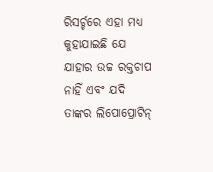ରିସର୍ଚ୍ଚରେ ଏହା ମଧ୍ୟ କୁହାଯାଇଛି ଯେ ଯାହାର ଉଚ୍ଚ ରକ୍ତଚାପ ନାହିଁ ଏବଂ ଯଦି ତାଙ୍କର ଲିପୋପ୍ରୋଟିନ୍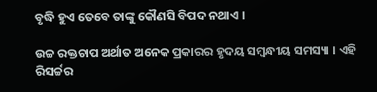ବୃଦ୍ଧି ହୁଏ ତେବେ ତାଙ୍କୁ କୌଣସି ବିପଦ ନଥାଏ ।

ଉଚ୍ଚ ରକ୍ତଚାପ ଅର୍ଥାତ ଅନେକ ପ୍ରକାରର ହୃଦୟ ସମ୍ବନ୍ଧୀୟ ସମସ୍ୟା । ଏହି ରିସର୍ଚ୍ଚର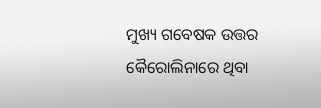ମୁଖ୍ୟ ଗବେଷକ ଉତ୍ତର କୈରୋଲିନାରେ ଥିବା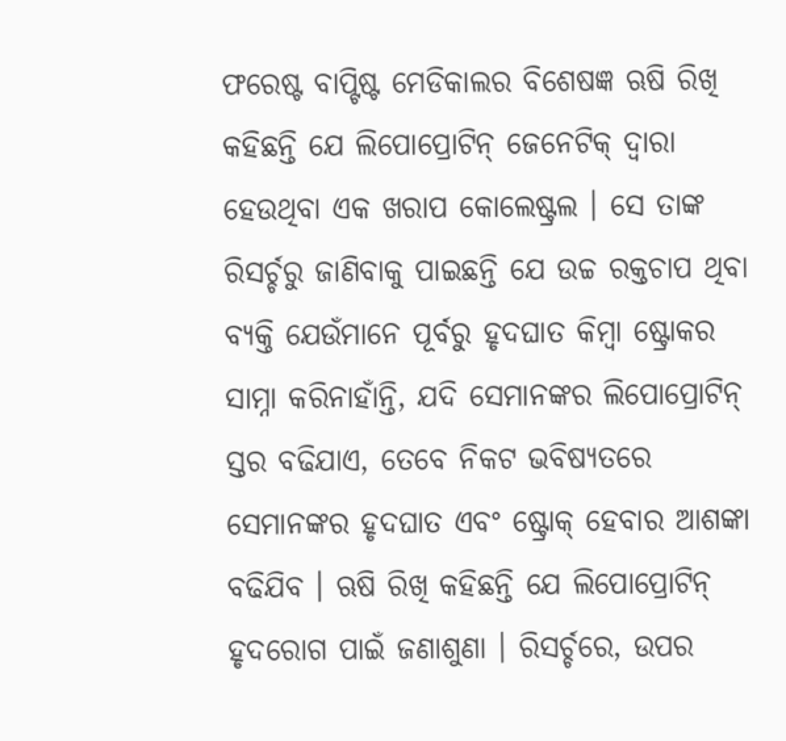ଫରେଷ୍ଟ ବାପ୍ଟିଷ୍ଟ ମେଡିକାଲର ବିଶେଷଜ୍ଞ ଋଷି ରିଖି କହିଛନ୍ତି ଯେ ଲିପୋପ୍ରୋଟିନ୍ ଜେନେଟିକ୍ ଦ୍ୱାରା ହେଉଥିବା ଏକ ଖରାପ କୋଲେଷ୍ଟ୍ରଲ । ସେ ତାଙ୍କ ରିସର୍ଚ୍ଚରୁ ଜାଣିବାକୁ ପାଇଛନ୍ତି ଯେ ଉଚ୍ଚ ରକ୍ତଚାପ ଥିବା ବ୍ୟକ୍ତି ଯେଉଁମାନେ ପୂର୍ବରୁ ହୃଦଘାତ କିମ୍ବା ଷ୍ଟ୍ରୋକର ସାମ୍ନା କରିନାହାଁନ୍ତି, ଯଦି ସେମାନଙ୍କର ଲିପୋପ୍ରୋଟିନ୍ ସ୍ତର ବଢିଯାଏ, ତେବେ ନିକଟ ଭବିଷ୍ୟତରେ ସେମାନଙ୍କର ହୃଦଘାତ ଏବଂ ଷ୍ଟ୍ରୋକ୍ ହେବାର ଆଶଙ୍କା ବଢିଯିବ । ଋଷି ରିଖି କହିଛନ୍ତି ଯେ ଲିପୋପ୍ରୋଟିନ୍ ହୃଦରୋଗ ପାଇଁ ଜଣାଶୁଣା । ରିସର୍ଚ୍ଚରେ, ଉପର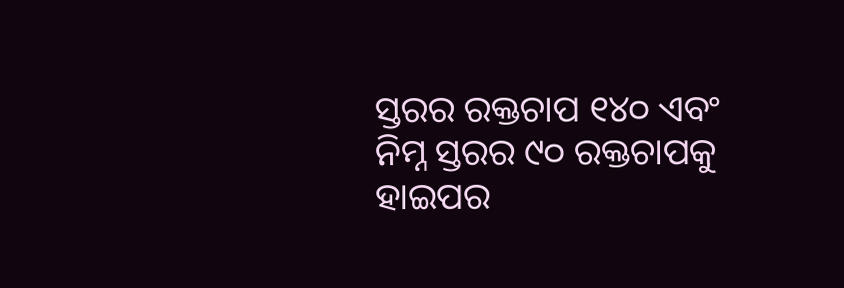ସ୍ତରର ରକ୍ତଚାପ ୧୪୦ ଏବଂ ନିମ୍ନ ସ୍ତରର ୯୦ ରକ୍ତଚାପକୁ ହାଇପର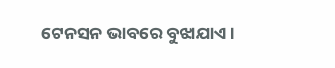ଟେନସନ ଭାବରେ ବୁଝାଯାଏ ।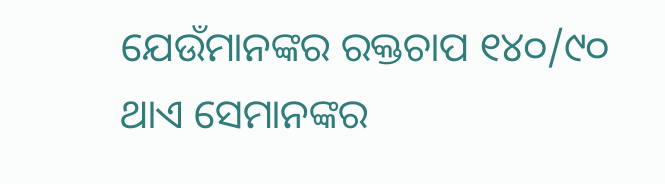ଯେଉଁମାନଙ୍କର ରକ୍ତଚାପ ୧୪୦/୯୦ ଥାଏ ସେମାନଙ୍କର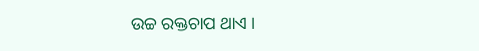ଉଚ୍ଚ ରକ୍ତଚାପ ଥାଏ ।